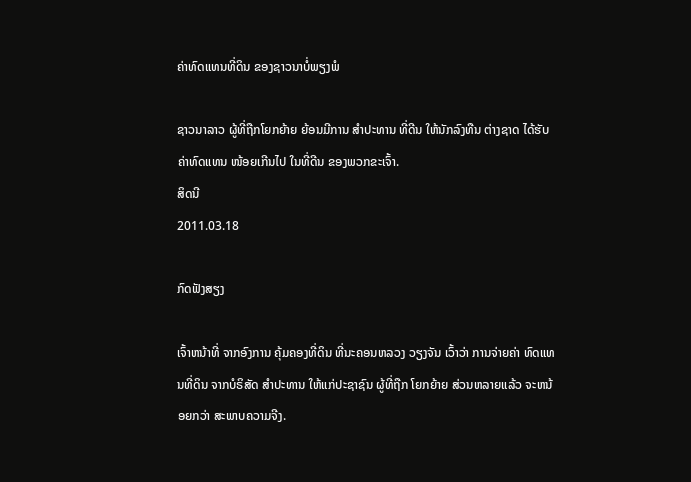ຄ່າທົດແທນທີ່ດິນ ຂອງຊາວນາບໍ່ພຽງພໍ

ຊາວນາລາວ ຜູ້ທີ່ຖືກໂຍກຍ້າຍ ຍ້ອນມີການ ສໍາປະທານ ທີ່ດີນ ໃຫ້ນັກລົງທືນ ຕ່າງຊາດ ໄດ້ຮັບຄ່າທົດແທນ ໜ້ອຍເກີນໄປ ໃນທີ່ດີນ ຂອງພວກຂະເຈົ້າ.
ສິດນີ
2011.03.18

ກົດຟັງສຽງ

ເຈົ້າຫນ້າທີ່ ຈາກອົງການ ຄຸ້ມຄອງທີ່ດິນ ທີ່ນະຄອນຫລວງ ວຽງຈັນ ເວົ້າວ່າ ການຈ່າຍຄ່າ ທົດແທນທີ່ດິນ ຈາກບໍຣິສັດ ສຳປະທານ ໃຫ້ແກ່ປະຊາຊົນ ຜູ້ທີ່ຖືກ ໂຍກຍ້າຍ ສ່ວນຫລາຍແລ້ວ ຈະຫນ້ອຍກວ່າ ສະພາບຄວາມຈີງ.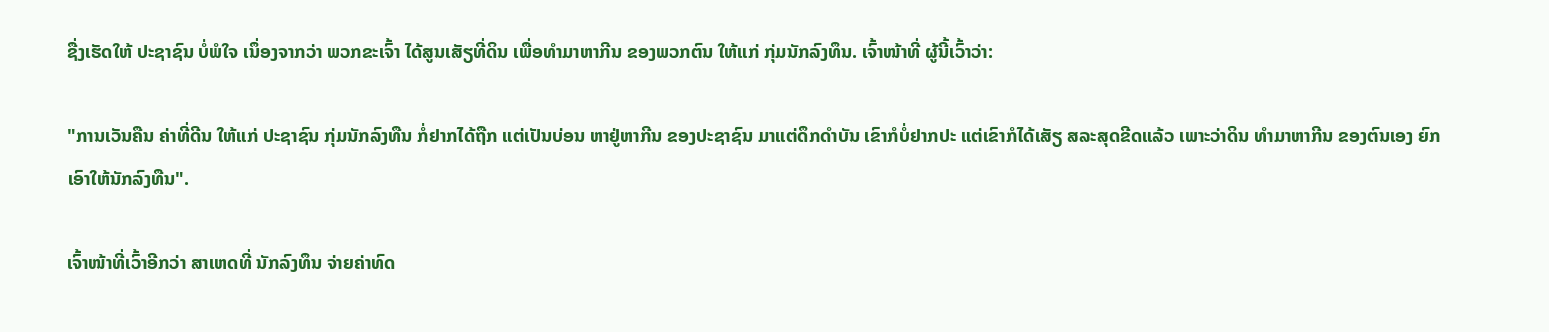ຊື່ງເຮັດໃຫ້ ປະຊາຊົນ ບໍ່ພໍໃຈ ເນຶ່ອງຈາກວ່າ ພວກຂະເຈົ້າ ໄດ້ສູນເສັຽທີ່ດິນ ເພື່ອທຳມາຫາກີນ ຂອງພວກຕົນ ໃຫ້ແກ່ ກຸ່ມນັກລົງທຶນ. ເຈົ້າໜ້າທີ່ ຜູ້ນີ້ເວົ້າວ່າ:

"ການເວັນຄືນ ຄ່າທີ່ດີນ ໃຫ້ແກ່ ປະຊາຊົນ ກຸ່ມນັກລົງທືນ ກໍ່ຢາກໄດ້ຖືກ ແຕ່ເປັນບ່ອນ ຫາຢູ່ຫາກີນ ຂອງປະຊາຊົນ ມາແຕ່ດຶກດຳບັນ ເຂົາກໍບໍ່ຢາກປະ ແຕ່ເຂົາກໍໄດ້ເສັຽ ສລະສຸດຂີດແລ້ວ ເພາະວ່າດິນ ທຳມາຫາກີນ ຂອງຕົນເອງ ຍົກເອົາໃຫ້ນັກລົງທືນ".

ເຈົ້າໜ້າທີ່ເວົ້າອີກວ່າ ສາເຫດທີ່ ນັກລົງທຶນ ຈ່າຍຄ່າທົດ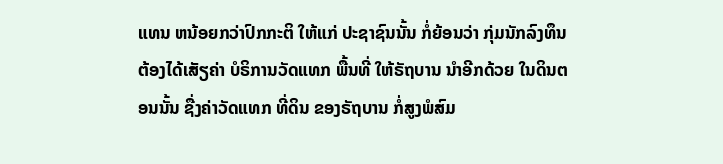ແທນ ຫນ້ອຍກວ່າປົກກະຕິ ໃຫ້ແກ່ ປະຊາຊົນນັ້ນ ກໍ່ຍ້ອນວ່າ ກຸ່ມນັກລົງທຶນ ຕ້ອງໄດ້ເສັຽຄ່າ ບໍຣິການວັດແທກ ພື້ນທີ່ ໃຫ້ຣັຖບານ ນຳອີກດ້ວຍ ໃນດິນຕອນນັ້ນ ຊື່ງຄ່າວັດແທກ ທີ່ດິນ ຂອງຣັຖບານ ກໍ່ສູງພໍສົມ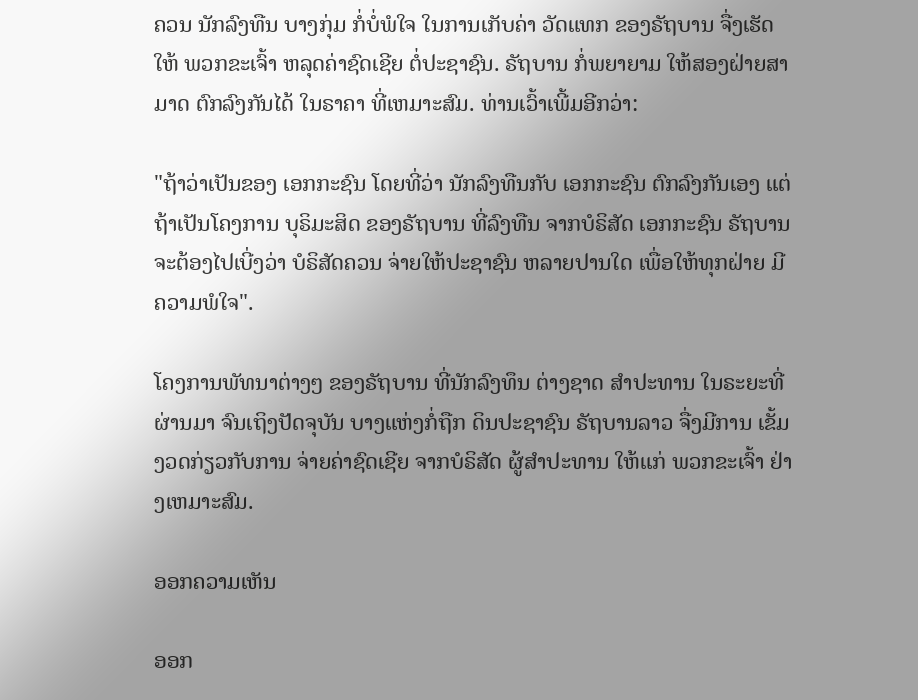ຄວນ ນັກລົງທືນ ບາງກຸ່ມ ກໍ່ບໍ່ພໍໃຈ ໃນການເກັບຄ່າ ວັດແທກ ຂອງຣັຖບານ ຈື່ງເຮັດໃຫ້ ພວກຂະເຈົ້າ ຫລຸດຄ່າຊົດເຊີຍ ຕໍ່ປະຊາຊົນ. ຣັຖບານ ກໍ່ພຍາຍາມ ໃຫ້ສອງຝ່າຍສາມາດ ຕົກລົງກັນໄດ້ ໃນຣາຄາ ທີ່ເຫມາະສົມ. ທ່ານເວົ້າເພີ້ມອີກວ່າ:

"ຖ້າວ່າເປັນຂອງ ເອກກະຊົນ ໂດຍທີ່ວ່າ ນັກລົງທືນກັບ ເອກກະຊົນ ຕົກລົງກັນເອງ ແຕ່ຖ້າເປັນໂຄງການ ບຸຣິມະສິດ ຂອງຣັຖບານ ທີ່ລົງທືນ ຈາກບໍຣິສັດ ເອກກະຊົນ ຣັຖບານ ຈະຕ້ອງໄປເບີ່ງວ່າ ບໍຣິສັດຄວນ ຈ່າຍໃຫ້ປະຊາຊົນ ຫລາຍປານໃດ ເພື່ອໃຫ້ທຸກຝ່າຍ ມີຄວາມພໍໃຈ".

ໂຄງການພັທນາຕ່າງໆ ຂອງຣັຖບານ ທີ່ນັກລົງທຶນ ຕ່າງຊາດ ສຳປະທານ ໃນຣະຍະທີ່ ຜ່ານມາ ຈົນເຖິງປັດຈຸບັນ ບາງແຫ່ງກໍ່ຖືກ ດິນປະຊາຊົນ ຣັຖບານລາວ ຈື່ງມີການ ເຂັ້ມງວດກ່ຽວກັບການ ຈ່າຍຄ່າຊົດເຊີຍ ຈາກບໍຣິສັດ ຜູ້ສຳປະທານ ໃຫ້ແກ່ ພວກຂະເຈົ້າ ຢ່າງເຫມາະສົມ.

ອອກຄວາມເຫັນ

ອອກ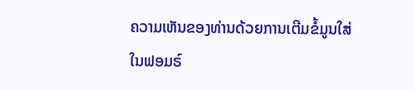ຄວາມເຫັນຂອງທ່ານດ້ວຍການເຕີມຂໍ້ມູນໃສ່ໃນຟອມຣ໌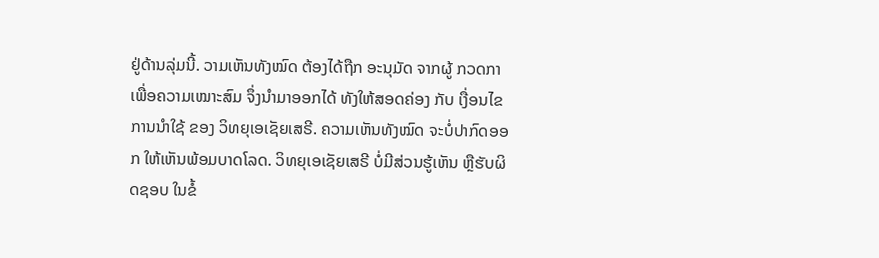ຢູ່ດ້ານລຸ່ມນີ້. ວາມເຫັນທັງໝົດ ຕ້ອງໄດ້ຖືກ ອະນຸມັດ ຈາກຜູ້ ກວດກາ ເພື່ອຄວາມເໝາະສົມ ຈຶ່ງນໍາມາອອກໄດ້ ທັງໃຫ້ສອດຄ່ອງ ກັບ ເງື່ອນໄຂ ການນຳໃຊ້ ຂອງ ວິທຍຸເອເຊັຍເສຣີ. ຄວາມເຫັນທັງໝົດ ຈະບໍ່ປາກົດອອກ ໃຫ້ເຫັນພ້ອມບາດໂລດ. ວິທຍຸເອເຊັຍເສຣີ ບໍ່ມີສ່ວນຮູ້ເຫັນ ຫຼືຮັບຜິດຊອບ ໃນຂໍ້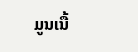ມູນເນື້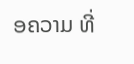ອຄວາມ ທີ່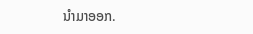ນໍາມາອອກ.